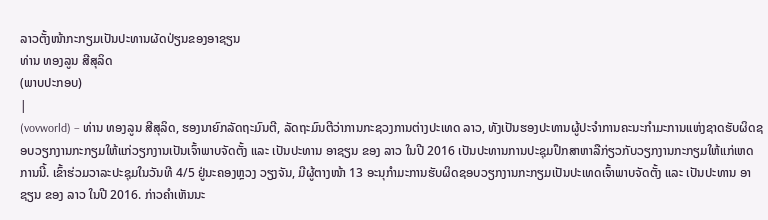ລາວຕັ້ງໜ້າກະກຽມເປັນປະທານຜັດປ່ຽນຂອງອາຊຽນ
ທ່ານ ທອງລູນ ສີສຸລິດ
(ພາບປະກອບ)
|
(vovworld) – ທ່ານ ທອງລູນ ສີສຸລິດ, ຮອງນາຍົກລັດຖະມົນຕີ, ລັດຖະມົນຕີວ່າການກະຊວງການຕ່າງປະເທດ ລາວ, ທັງເປັນຮອງປະທານຜູ້ປະຈຳການຄະນະກຳມະການແຫ່ງຊາດຮັບຜິດຊອບວຽກງານກະກຽມໃຫ້ແກ່ວຽກງານເປັນເຈົ້າພາບຈັດຕັ້ງ ແລະ ເປັນປະທານ ອາຊຽນ ຂອງ ລາວ ໃນປີ 2016 ເປັນປະທານການປະຊຸມປຶກສາຫາລືກ່ຽວກັບວຽກງານກະກຽມໃຫ້ແກ່ເຫດການນີ້. ເຂົ້າຮ່ວມວາລະປະຊຸມໃນວັນທີ 4/5 ຢູ່ນະຄອງຫຼວງ ວຽງຈັນ, ມີຜູ້ຕາງໜ້າ 13 ອະນຸກຳມະການຮັບຜິດຊອບວຽກງານກະກຽມເປັນປະເທດເຈົ້າພາບຈັດຕັ້ງ ແລະ ເປັນປະທານ ອາຊຽນ ຂອງ ລາວ ໃນປີ 2016. ກ່າວຄຳເຫັນນະ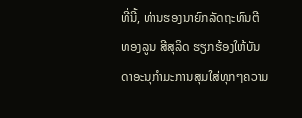ທີ່ນີ້, ທ່ານຮອງນາຍົກລັດຖະທົນຕີ ທອງລູນ ສີສຸລິດ ຮຽກຮ້ອງໃຫ້ບັນດາອະນຸກຳມະການສຸມໃສ່ທຸກໆຄວາມ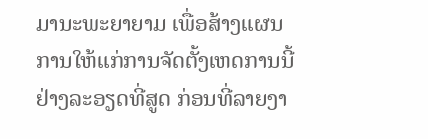ມານະພະຍາຍາມ ເພື່ອສ້າງແຜນການໃຫ້ແກ່ການຈັດຕັ້ງເຫດການນີ້ຢ່າງລະອຽດທີ່ສູດ ກ່ອນທີ່ລາຍງາ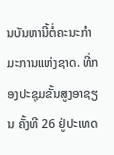ນບັນຫານີ້ຕໍ່ຄະນະກຳມະການແຫ່ງຊາດ. ທີ່ກອງປະຊຸມຂັ້ນສູງອາຊຽນ ຄັ້ງທີ 26 ຢູ່ປະເທດ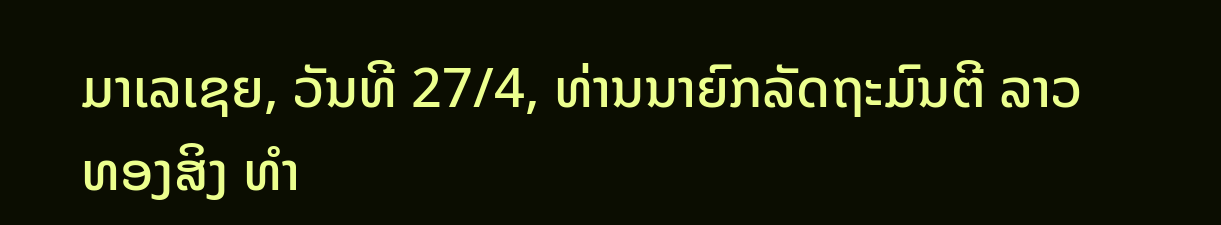ມາເລເຊຍ, ວັນທີ 27/4, ທ່ານນາຍົກລັດຖະມົນຕີ ລາວ ທອງສິງ ທຳ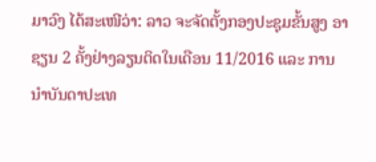ມາວົງ ໄດ້ສະເໜີວ່າ: ລາວ ຈະຈັດຕັ້ງກອງປະຊຸມຂັ້ນສູງ ອາຊຽນ 2 ຄັ້ງຢ່າງລຽນຕິດໃນເດືອນ 11/2016 ແລະ ການນຳບັນດາປະເທ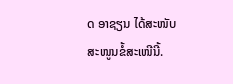ດ ອາຊຽນ ໄດ້ສະໜັບສະໜູນຂໍ້ສະເໜີນີ້.